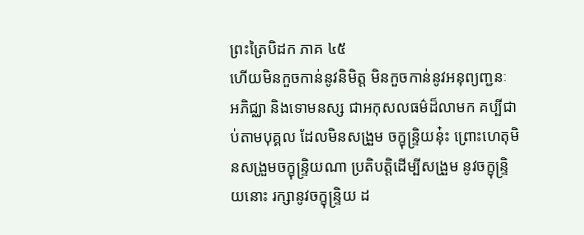ព្រះត្រៃបិដក ភាគ ៤៥
ហើយមិនកួចកាន់នូវនិមិត្ត មិនកួចកាន់នូវអនុព្យញ្ជនៈ អភិជ្ឈា និងទោមនស្ស ជាអកុសលធម៌ដ៏លាមក គប្បីជាប់តាមបុគ្គល ដែលមិនសង្រួម ចក្ខុន្រ្ទិយនុ៎ះ ព្រោះហេតុមិនសង្រួមចក្ខុន្រ្ទិយណា ប្រតិបត្តិដើម្បីសង្រួម នូវចក្ខុន្រ្ទិយនោះ រក្សានូវចក្ខុន្រ្ទិយ ដ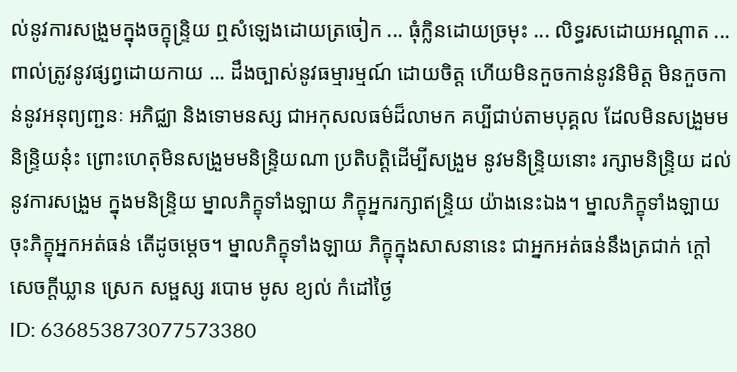ល់នូវការសង្រួមក្នុងចក្ខុន្រ្ទិយ ឮសំឡេងដោយត្រចៀក ... ធុំក្លិនដោយច្រមុះ ... លិទ្ធរសដោយអណ្តាត ... ពាល់ត្រូវនូវផ្សព្វដោយកាយ ... ដឹងច្បាស់នូវធម្មារម្មណ៍ ដោយចិត្ត ហើយមិនកួចកាន់នូវនិមិត្ត មិនកួចកាន់នូវអនុព្យញ្ជនៈ អភិជ្ឈា និងទោមនស្ស ជាអកុសលធម៌ដ៏លាមក គប្បីជាប់តាមបុគ្គល ដែលមិនសង្រួមមនិន្រ្ទិយនុ៎ះ ព្រោះហេតុមិនសង្រួមមនិន្រ្ទិយណា ប្រតិបត្តិដើម្បីសង្រួម នូវមនិន្រ្ទិយនោះ រក្សាមនិន្រ្ទិយ ដល់នូវការសង្រួម ក្នុងមនិន្ទ្រិយ ម្នាលភិក្ខុទាំងឡាយ ភិក្ខុអ្នករក្សាឥន្ទ្រិយ យ៉ាងនេះឯង។ ម្នាលភិក្ខុទាំងឡាយ ចុះភិក្ខុអ្នកអត់ធន់ តើដូចម្តេច។ ម្នាលភិក្ខុទាំងឡាយ ភិក្ខុក្នុងសាសនានេះ ជាអ្នកអត់ធន់នឹងត្រជាក់ ក្តៅ សេចក្តីឃ្លាន ស្រេក សម្ផស្ស របោម មូស ខ្យល់ កំដៅថ្ងៃ
ID: 636853873077573380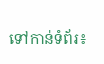ទៅកាន់ទំព័រ៖